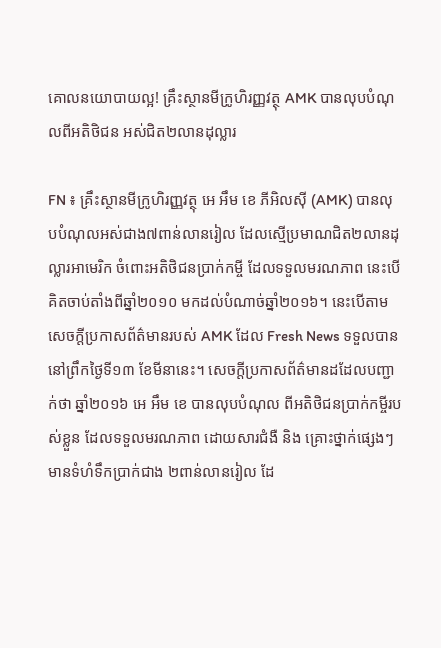គោលនយោបាយល្អ! គ្រឹះស្ថានមីក្រូហិរញ្ញវត្ថុ AMK បានលុបបំណុលពីអតិថិជន អស់ជិត២លានដុល្លារ

FN ៖ គ្រឹះស្ថានមីក្រូហិរញ្ញវត្ថុ អេ អឹម ខេ ភីអិលស៊ី (AMK) បានលុបបំណុលអស់ជាង៧ពាន់លានរៀល ដែលស្មើប្រមាណជិត២លានដុល្លារអាមេរិក ចំពោះអតិថិជនប្រាក់កម្ចី ដែលទទួលមរណភាព នេះបើគិតចាប់តាំងពីឆ្នាំ២០១០ មកដល់បំណាច់ឆ្នាំ២០១៦។ នេះបើតាមសេចក្តីប្រកាសព័ត៌មានរបស់ AMK ដែល Fresh News ទទួលបាននៅព្រឹកថ្ងៃទី១៣ ខែមីនានេះ។ សេចក្តីប្រកាសព័ត៌មានដដែលបញ្ជាក់ថា ឆ្នាំ២០១៦ អេ អឹម ខេ បានលុបបំណុល ពីអតិថិជនប្រាក់កម្ចីរបស់ខ្លួន ដែលទទួលមរណភាព ដោយសារជំងឺ និង គ្រោះថ្នាក់ផ្សេងៗ មានទំហំទឹកប្រាក់ជាង ២ពាន់លានរៀល ដែ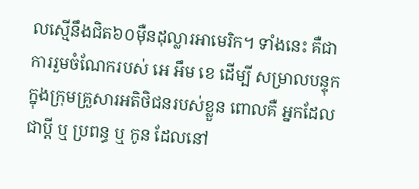លស្មើនឹងជិត៦០ម៉ឺនដុល្លារអាមេរិក។ ទាំងនេះ គឺជាការរួមចំណែករបស់ អេ អឹម ខេ ដើម្បី សម្រាលបន្ទុកក្នុងក្រុមគ្រួសារអតិថិជនរបស់ខ្លួន ពោលគឺ អ្នកដែលជាប្តី ឬ ប្រពន្ធ ឬ កូន ដែលនៅ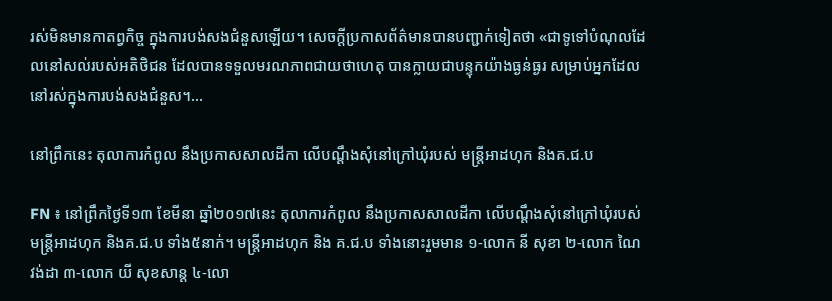រស់មិនមានកាតព្វកិច្ច ក្នុងការបង់សងជំនួសឡើយ។ សេចក្តីប្រកាសព័ត៌មានបានបញ្ជាក់ទៀតថា «ជាទូទៅបំណុលដែលនៅសល់របស់អតិថិជន ដែលបានទទួលមរណភាពជាយថាហេតុ បានក្លាយជាបន្ទុកយ៉ាងធ្ងន់ធ្ងរ សម្រាប់អ្នកដែលនៅរស់ក្នុងការបង់សងជំនួស។…

នៅព្រឹកនេះ តុលាការកំពូល នឹងប្រកាសសាលដីកា លើបណ្តឹងសុំនៅក្រៅឃុំរបស់ មន្រ្តីអាដហុក និងគ.ជ.ប

FN ៖ នៅព្រឹកថ្ងៃទី១៣ ខែមីនា ឆ្នាំ២០១៧នេះ តុលាការកំពូល នឹងប្រកាសសាលដីកា លើបណ្តឹងសុំនៅក្រៅឃុំរបស់ មន្រ្តីអាដហុក និងគ.ជ.ប ទាំង៥នាក់។ មន្រ្តីអាដហុក និង គ.ជ.ប ទាំងនោះរួមមាន ១-លោក នី សុខា ២-លោក ណៃ វង់ដា ៣-លោក យី សុខសាន្ត ៤-លោ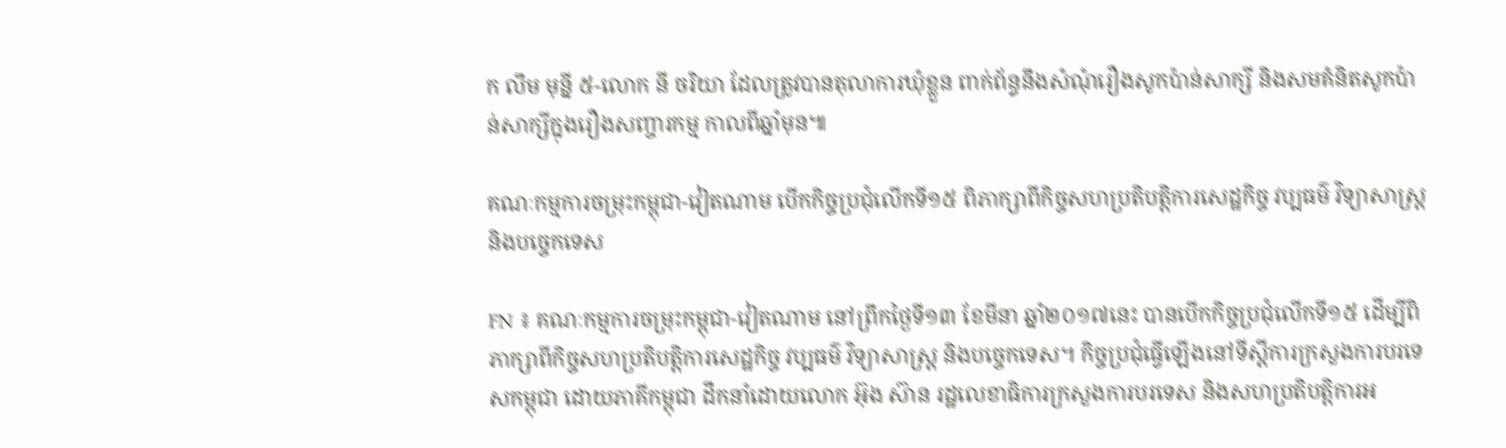ក លឹម មុន្នី ៥-លោក នី ចរិយា ដែលត្រូវបានតុលាការឃុំខ្លួន ពាក់ព័ន្ធនឹងសំណុំរឿងសូកប៉ាន់សាក្សី និងសមគំនិតសូកប៉ាន់សាក្សីក្នុងរឿងសញ្ចារកម្ម កាលពីឆ្នាំមុន៕

គណៈកម្មការចម្រុះកម្ពុជា-វៀតណាម បើកកិច្ចប្រជុំលើកទី១៥ ពិភាក្សាពីកិច្ចសហប្រតិបត្តិការសេដ្ឋកិច្ច វប្បធម៌ វិទ្យាសាស្រ្ត និងបច្ចេកទេស

FN ៖ គណៈកម្មការចម្រុះកម្ពុជា-វៀតណាម នៅព្រឹកថ្ងៃទី១៣ ខែមីនា ឆ្នាំ២០១៧នេះ បានបើកកិច្ចប្រជុំលើកទី១៥ ដើម្បីពិភាក្សាពីកិច្ចសហប្រតិបត្តិការសេដ្ឋកិច្ច វប្បធម៌ វិទ្យាសាស្រ្ត និងបច្ចេកទេស។ កិច្ចប្រជុំធ្វើឡើងនៅទីស្តីការក្រសួងការបរទេសកម្ពុជា ដោយភាគីកម្ពុជា ដឹកនាំដោយលោក អ៊ុង ស៊ាន រដ្ឋលេខាធិការក្រសួងការបរទេស និងសហប្រតិបត្តិការអ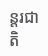ន្តរជាតិ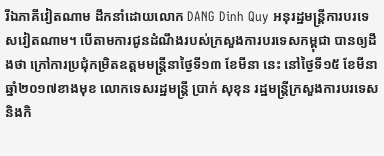រីឯភាគីវៀតណាម ដឹកនាំដោយលោក DANG Dinh Quy អនុរដ្ឋមន្រ្តីការបរទេសវៀតណាម។ បើតាមការជូនដំណឹងរបស់ក្រសួងការបរទេសកម្ពុជា បានឲ្យដឹងថា ក្រៅការប្រជុំកម្រិតឧត្តមមន្រ្តីនាថ្ងៃទី១៣ ខែមីនា នេះ នៅថ្ងៃទី១៥ ខែមីនា ឆ្នាំ២០១៧ខាងមុខ លោកទេសរដ្ឋមន្រ្តី ប្រាក់ សុខុន រដ្ឋមន្រ្តីក្រសួងការបរទេស និងកិ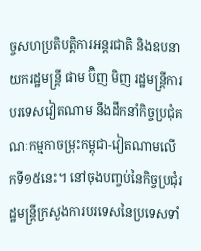ច្ចសហប្រតិបត្តិការអន្តរជាតិ និងឧបនាយករដ្ឋមន្រ្តី ផាម ប៊ិញ មិញ រដ្ឋមន្រ្តីការបរទេសវៀតណាម នឹងដឹកនាំកិច្ចប្រជុំគណៈកម្មកាចម្រុះកម្ពុជា-វៀតណាមលើកទី១៥នេះ។ នៅចុងបញ្ចប់នៃកិច្ចប្រជុំរដ្ឋមន្រ្តីក្រសួងការបរទេសនៃប្រទេសទាំ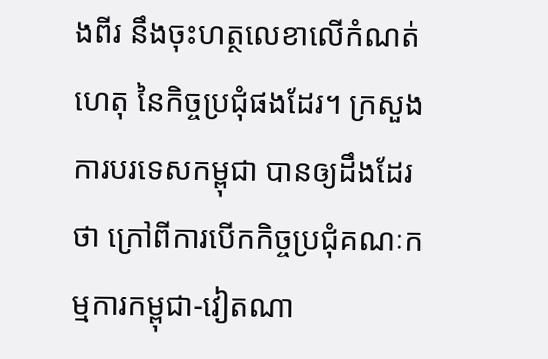ងពីរ នឹងចុះហត្ថលេខាលើកំណត់ហេតុ នៃកិច្ចប្រជុំផងដែរ។ ក្រសួងការបរទេសកម្ពុជា បានឲ្យដឹងដែរថា ក្រៅពីការបើកកិច្ចប្រជុំគណៈកម្មការកម្ពុជា-វៀតណា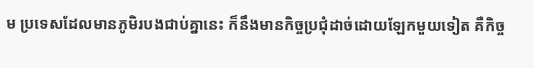ម ប្រទេសដែលមានភូមិរបងជាប់គ្នានេះ ក៏នឹងមានកិច្ចប្រជុំដាច់ដោយឡែកមួយទៀត គឺកិច្ច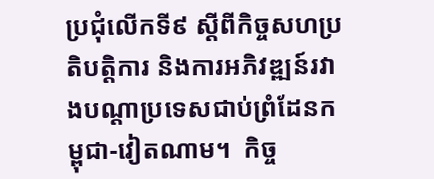ប្រជុំលើកទី៩ ស្តីពីកិច្ចសហប្រតិបត្តិការ និងការអភិវឌ្ឍន៍រវាងបណ្តាប្រទេសជាប់ព្រំដែនកម្ពុជា-វៀតណាម។  កិច្ច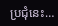ប្រជុំនេះ…